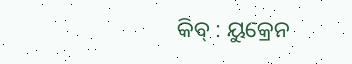କିବ୍ : ୟୁକ୍ରେନ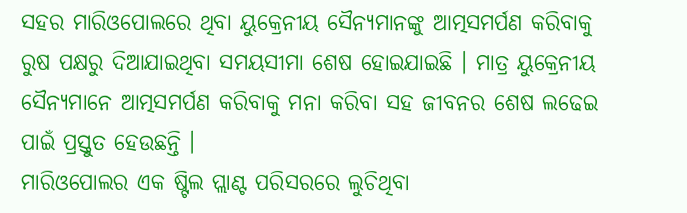ସହର ମାରିଓପୋଲରେ ଥିବା ୟୁକ୍ରେନୀୟ ସୈନ୍ୟମାନଙ୍କୁ ଆତ୍ମସମର୍ପଣ କରିବାକୁ ରୁଷ ପକ୍ଷରୁ ଦିଆଯାଇଥିବା ସମୟସୀମା ଶେଷ ହୋଇଯାଇଛି । ମାତ୍ର ୟୁକ୍ରେନୀୟ ସୈନ୍ୟମାନେ ଆତ୍ମସମର୍ପଣ କରିବାକୁ ମନା କରିବା ସହ ଜୀବନର ଶେଷ ଲଢେଇ ପାଇଁ ପ୍ରସ୍ତୁତ ହେଉଛନ୍ତି ।
ମାରିଓପୋଲର ଏକ ଷ୍ଟିଲ ପ୍ଲାଣ୍ଟ ପରିସରରେ ଲୁଚିଥିବା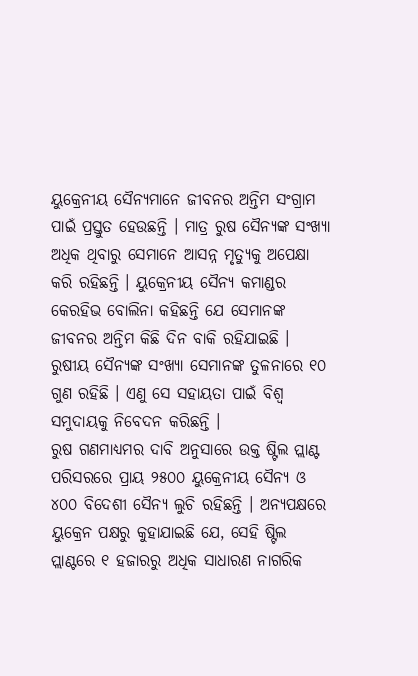ୟୁକ୍ରେନୀୟ ସୈନ୍ୟମାନେ ଜୀବନର ଅନ୍ତିମ ସଂଗ୍ରାମ ପାଇଁ ପ୍ରସ୍ତୁତ ହେଉଛନ୍ତି । ମାତ୍ର ରୁଷ ସୈନ୍ୟଙ୍କ ସଂଖ୍ୟା ଅଧିକ ଥିବାରୁ ସେମାନେ ଆସନ୍ନ ମୃତ୍ୟୁକୁ ଅପେକ୍ଷା କରି ରହିଛନ୍ତି । ୟୁକ୍ରେନୀୟ ସୈନ୍ୟ କମାଣ୍ଡର କେରହିଭ ବୋଲିନା କହିଛନ୍ତି ଯେ ସେମାନଙ୍କ ଜୀବନର ଅନ୍ତିମ କିଛି ଦିନ ବାକି ରହିଯାଇଛି । ରୁଷୀୟ ସୈନ୍ୟଙ୍କ ସଂଖ୍ୟା ସେମାନଙ୍କ ତୁଳନାରେ ୧୦ ଗୁଣ ରହିଛି । ଏଣୁ ସେ ସହାୟତା ପାଇଁ ବିଶ୍ବ ସମୁଦାୟକୁ ନିବେଦନ କରିଛନ୍ତି ।
ରୁଷ ଗଣମାଧ୍ୟମର ଦାବି ଅନୁସାରେ ଉକ୍ତ ଷ୍ଟିଲ ପ୍ଲାଣ୍ଟ ପରିସରରେ ପ୍ରାୟ ୨୫୦୦ ୟୁକ୍ରେନୀୟ ସୈନ୍ୟ ଓ ୪୦୦ ବିଦେଶୀ ସୈନ୍ୟ ଲୁଚି ରହିଛନ୍ତି । ଅନ୍ୟପକ୍ଷରେ ୟୁକ୍ରେନ ପକ୍ଷରୁ କୁହାଯାଇଛି ଯେ, ସେହି ଷ୍ଟିଲ ପ୍ଲାଣ୍ଟରେ ୧ ହଜାରରୁ ଅଧିକ ସାଧାରଣ ନାଗରିକ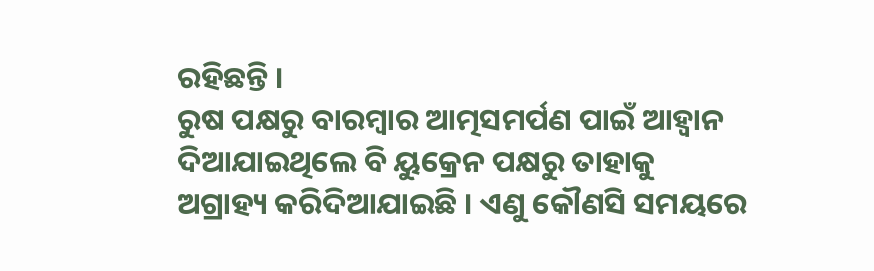ରହିଛନ୍ତି ।
ରୁଷ ପକ୍ଷରୁ ବାରମ୍ବାର ଆତ୍ମସମର୍ପଣ ପାଇଁ ଆହ୍ବାନ ଦିଆଯାଇଥିଲେ ବି ୟୁକ୍ରେନ ପକ୍ଷରୁ ତାହାକୁ ଅଗ୍ରାହ୍ୟ କରିଦିଆଯାଇଛି । ଏଣୁ କୌଣସି ସମୟରେ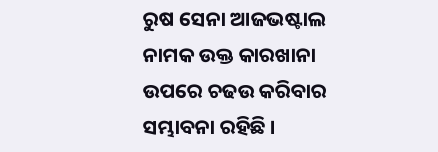ରୁଷ ସେନା ଆଜଭଷ୍ଟାଲ ନାମକ ଉକ୍ତ କାରଖାନା ଉପରେ ଚଢଉ କରିବାର ସମ୍ଭାବନା ରହିଛି ।